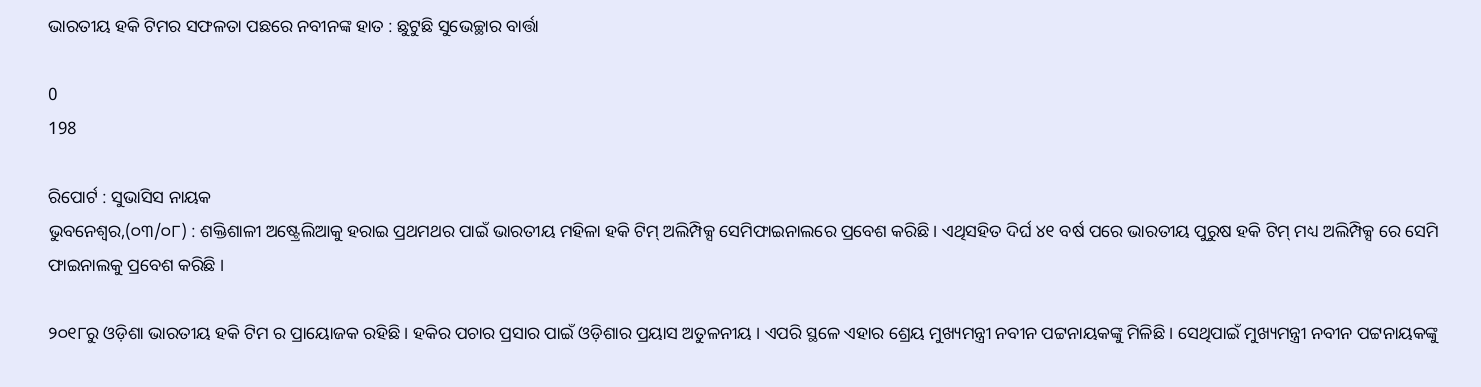ଭାରତୀୟ ହକି ଟିମର ସଫଳତା ପଛରେ ନବୀନଙ୍କ ହାତ : ଛୁଟୁଛି ସୁଭେଚ୍ଛାର ବାର୍ତ୍ତା

0
198

ରିପୋର୍ଟ : ସୁଭାସିସ ନାୟକ
ଭୁବନେଶ୍ୱର,(୦୩/୦୮) : ଶକ୍ତିଶାଳୀ ଅଷ୍ଟ୍ରେଲିଆକୁ ହରାଇ ପ୍ରଥମଥର ପାଇଁ ଭାରତୀୟ ମହିଳା ହକି ଟିମ୍ ଅଲିମ୍ପିକ୍ସ ସେମିଫାଇନାଲରେ ପ୍ରବେଶ କରିଛି । ଏଥିସହିତ ଦିର୍ଘ ୪୧ ବର୍ଷ ପରେ ଭାରତୀୟ ପୁରୁଷ ହକି ଟିମ୍ ମଧ୍ୟ ଅଲିମ୍ପିକ୍ସ ରେ ସେମି ଫାଇନାଲକୁ ପ୍ରବେଶ କରିଛି ।

୨୦୧୮ରୁ ଓଡ଼ିଶା ଭାରତୀୟ ହକି ଟିମ ର ପ୍ରାୟୋଜକ ରହିଛି । ହକିର ପଚାର ପ୍ରସାର ପାଇଁ ଓଡ଼ିଶାର ପ୍ରୟାସ ଅତୁଳନୀୟ । ଏପରି ସ୍ଥଳେ ଏହାର ଶ୍ରେୟ ମୁଖ୍ୟମନ୍ତ୍ରୀ ନବୀନ ପଟ୍ଟନାୟକଙ୍କୁ ମିଳିଛି । ସେଥିପାଇଁ ମୁଖ୍ୟମନ୍ତ୍ରୀ ନବୀନ ପଟ୍ଟନାୟକଙ୍କୁ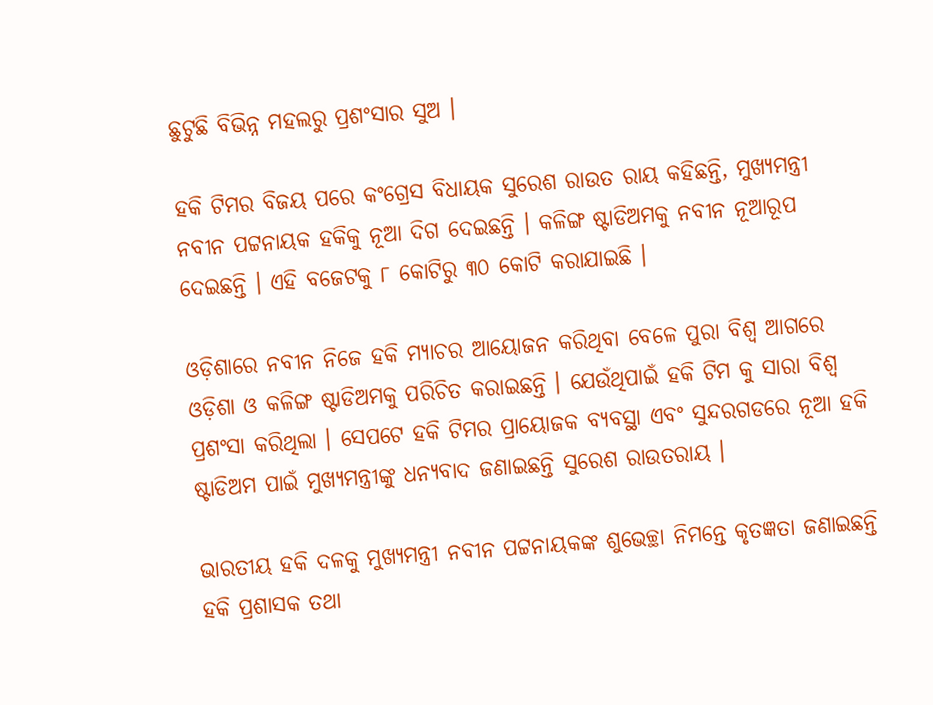ଛୁଟୁଛି ବିଭିନ୍ନ ମହଲରୁ ପ୍ରଶଂସାର ସୁଅ ।

ହକି ଟିମର ବିଜୟ ପରେ କଂଗ୍ରେସ ବିଧାୟକ ସୁରେଶ ରାଉତ ରାୟ କହିଛନ୍ତି, ମୁଖ୍ୟମନ୍ତ୍ରୀ ନବୀନ ପଟ୍ଟନାୟକ ହକିକୁ ନୂଆ ଦିଗ ଦେଇଛନ୍ତି । କଳିଙ୍ଗ ଷ୍ଟାଡିଅମକୁ ନବୀନ ନୂଆରୂପ ଦେଇଛନ୍ତି । ଏହି ବଜେଟକୁ ୮ କୋଟିରୁ ୩୦ କୋଟି କରାଯାଇଛି ।

ଓଡ଼ିଶାରେ ନବୀନ ନିଜେ ହକି ମ୍ୟାଚର ଆୟୋଜନ କରିଥିବା ବେଳେ ପୁରା ବିଶ୍ୱ ଆଗରେ ଓଡ଼ିଶା ଓ କଳିଙ୍ଗ ଷ୍ଟାଡିଅମକୁ ପରିଚିତ କରାଇଛନ୍ତି । ଯେଉଁଥିପାଇଁ ହକି ଟିମ କୁ ସାରା ବିଶ୍ୱ ପ୍ରଶଂସା କରିଥିଲା । ସେପଟେ ହକି ଟିମର ପ୍ରାୟୋଜକ ବ୍ୟବସ୍ଥା ଏବଂ ସୁନ୍ଦରଗଡରେ ନୂଆ ହକି ଷ୍ଟାଡିଅମ ପାଇଁ ମୁଖ୍ୟମନ୍ତ୍ରୀଙ୍କୁ ଧନ୍ୟବାଦ ଜଣାଇଛନ୍ତି ସୁରେଶ ରାଉତରାୟ ।

ଭାରତୀୟ ହକି ଦଳକୁ ମୁଖ୍ୟମନ୍ତ୍ରୀ ନବୀନ ପଟ୍ଟନାୟକଙ୍କ ଶୁଭେଚ୍ଛା ନିମନ୍ତେ କୃତଜ୍ଞତା ଜଣାଇଛନ୍ତି ହକି ପ୍ରଶାସକ ତଥା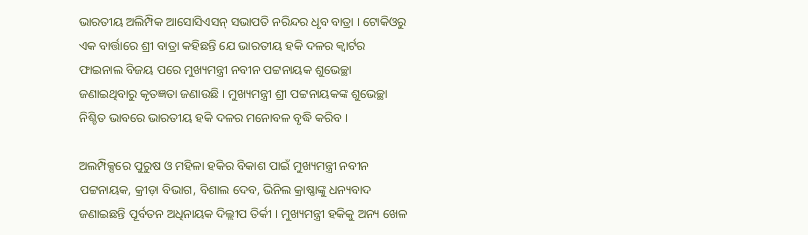ଭାରତୀୟ ଅଲିମ୍ପିକ ଆସୋସିଏସନ୍‌ ସଭାପତି ନରିନ୍ଦର ଧୃବ ବାତ୍ରା । ଟୋକିଓରୁ ଏକ ବାର୍ତ୍ତାରେ ଶ୍ରୀ ବାତ୍ରା କହିଛନ୍ତି ଯେ ଭାରତୀୟ ହକି ଦଳର କ୍ୱାର୍ଟର ଫାଇନାଲ ବିଜୟ ପରେ ମୁଖ୍ୟମନ୍ତ୍ରୀ ନବୀନ ପଟ୍ଟନାୟକ ଶୁଭେଚ୍ଛା ଜଣାଇଥିବାରୁ କୃତଜ୍ଞତା ଜଣାଉଛି । ମୁଖ୍ୟମନ୍ତ୍ରୀ ଶ୍ରୀ ପଟ୍ଟନାୟକଙ୍କ ଶୁଭେଚ୍ଛା ନିଶ୍ଚିତ ଭାବରେ ଭାରତୀୟ ହକି ଦଳର ମନୋବଳ ବୃଦ୍ଧି କରିବ ।

ଅଲମ୍ପିକ୍ସରେ ପୁରୁଷ ଓ ମହିଳା ହକିର ବିକାଶ ପାଇଁ ମୁଖ୍ୟମନ୍ତ୍ରୀ ନବୀନ ପଟ୍ଟନାୟକ, କ୍ରୀଡ଼ା ବିଭାଗ, ବିଶାଲ ଦେବ, ଭିନିଲ କ୍ରାଷ୍ଣାଙ୍କୁ ଧନ୍ୟବାଦ ଜଣାଇଛନ୍ତି ପୂର୍ବତନ ଅଧିନାୟକ ଦିଲ୍ଲୀପ ତିର୍କୀ । ମୁଖ୍ୟମନ୍ତ୍ରୀ ହକିକୁ ଅନ୍ୟ ଖେଳ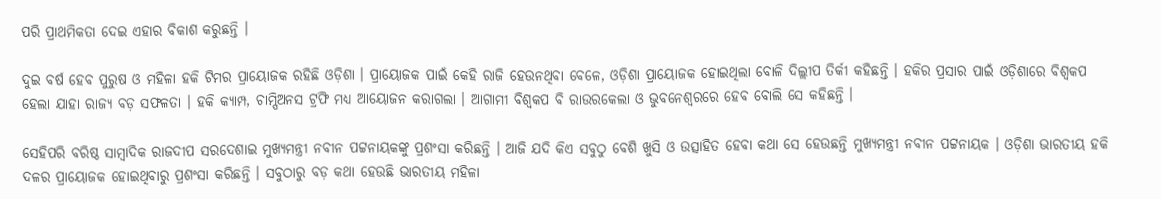ପରି ପ୍ରାଥମିକତା ଦେଇ ଏହାର ବିକାଶ କରୁଛନ୍ତି ।

ଦୁଇ ବର୍ଷ ହେବ ପୁରୁଷ ଓ ମହିଳା ହକି ଟିମର ପ୍ରାୟୋଜକ ରହିଛି ଓଡ଼ିଶା । ପ୍ରାୟୋଜକ ପାଇଁ କେହି ରାଜି ହେଉନଥିବା ବେଳେ, ଓଡ଼ିଶା ପ୍ରାୟୋଜକ ହୋଇଥିଲା ବୋଳି ଦିଲ୍ଲୀପ ତିର୍କୀ କହିଛନ୍ତି । ହକିର ପ୍ରସାର ପାଇଁ ଓଡ଼ିଶାରେ ବିଶ୍ୱକପ ହେଲା ଯାହା ରାଜ୍ୟ ବଡ଼ ସଫଳତା । ହକି କ୍ୟାମ୍ପ, ଚାମ୍ପିଅନସ ଟ୍ରଫି ମଧ୍ୟ ଆୟୋଜନ କରାଗଲା । ଆଗାମୀ ବିଶ୍ୱକପ ବି ରାଉରକେଲା ଓ ଭୁବନେଶ୍ୱରରେ ହେବ ବୋଲି ସେ କହିଛନ୍ତି ।

ସେହିପରି ବରିଷ୍ଠ ସାମ୍ବାଦିକ ରାଜଦୀପ ସରଦେଶାଇ ମୁଖ୍ୟମନ୍ତ୍ରୀ ନବୀନ ପଟ୍ଟନାୟକଙ୍କୁ ପ୍ରଶଂସା କରିଛନ୍ତି । ଆଜି ଯଦି କିଏ ସବୁଠୁ ବେଶି ଖୁସି ଓ ଉତ୍ସାହିତ ହେବା କଥା ସେ ହେଉଛନ୍ତି ମୁଖ୍ୟମନ୍ତ୍ରୀ ନବୀନ ପଟ୍ଟନାୟକ । ଓଡ଼ିଶା ଭାରତୀୟ ହକି ଦଳର ପ୍ରାୟୋଜକ ହୋଇଥିବାରୁ ପ୍ରଶଂସା କରିଛନ୍ତି । ସବୁଠାରୁ ବଡ଼ କଥା ହେଉଛି ଭାରତୀୟ ମହିଳା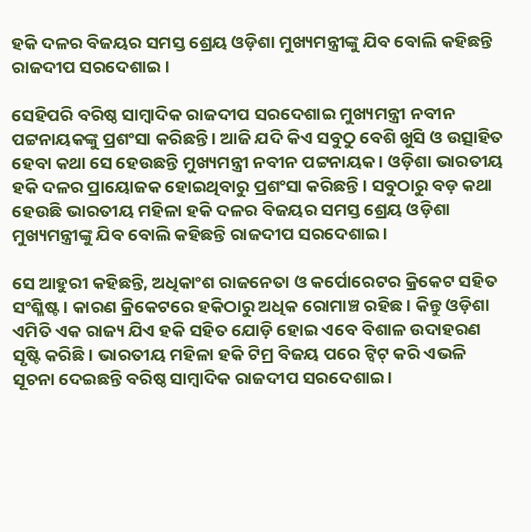ହକି ଦଳର ବିଜୟର ସମସ୍ତ ଶ୍ରେୟ ଓଡ଼ିଶା ମୁଖ୍ୟମନ୍ତ୍ରୀଙ୍କୁ ଯିବ ବୋଲି କହିଛନ୍ତି ରାଜଦୀପ ସରଦେଶାଇ ।

ସେହିପରି ବରିଷ୍ଠ ସାମ୍ବାଦିକ ରାଜଦୀପ ସରଦେଶାଇ ମୁଖ୍ୟମନ୍ତ୍ରୀ ନବୀନ ପଟ୍ଟନାୟକଙ୍କୁ ପ୍ରଶଂସା କରିଛନ୍ତି । ଆଜି ଯଦି କିଏ ସବୁଠୁ ବେଶି ଖୁସି ଓ ଉତ୍ସାହିତ ହେବା କଥା ସେ ହେଉଛନ୍ତି ମୁଖ୍ୟମନ୍ତ୍ରୀ ନବୀନ ପଟ୍ଟନାୟକ । ଓଡ଼ିଶା ଭାରତୀୟ ହକି ଦଳର ପ୍ରାୟୋଜକ ହୋଇଥିବାରୁ ପ୍ରଶଂସା କରିଛନ୍ତି । ସବୁଠାରୁ ବଡ଼ କଥା ହେଉଛି ଭାରତୀୟ ମହିଳା ହକି ଦଳର ବିଜୟର ସମସ୍ତ ଶ୍ରେୟ ଓଡ଼ିଶା ମୁଖ୍ୟମନ୍ତ୍ରୀଙ୍କୁ ଯିବ ବୋଲି କହିଛନ୍ତି ରାଜଦୀପ ସରଦେଶାଇ ।

ସେ ଆହୁରୀ କହିଛନ୍ତି, ଅଧିକାଂଶ ରାଜନେତା ଓ କର୍ପୋରେଟର କ୍ରିକେଟ ସହିତ ସଂଶ୍ଳିଷ୍ଟ । କାରଣ କ୍ରିକେଟରେ ହକିଠାରୁ ଅଧିକ ରୋମାଞ୍ଚ ରହିଛ । କିନ୍ତୁ ଓଡ଼ିଶା ଏମିତି ଏକ ରାଜ୍ୟ ଯିଏ ହକି ସହିତ ଯୋଡ଼ି ହୋଇ ଏବେ ବିଶାଳ ଉଦାହରଣ ସୃଷ୍ଟି କରିଛି । ଭାରତୀୟ ମହିଳା ହକି ଟିମ୍ର ବିଜୟ ପରେ ଟ୍ୱିଟ୍ କରି ଏଭଳି ସୂଚନା ଦେଇଛନ୍ତି ବରିଷ୍ଠ ସାମ୍ବାଦିକ ରାଜଦୀପ ସରଦେଶାଇ ।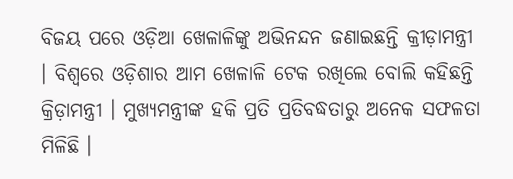ବିଜୟ ପରେ ଓଡ଼ିଆ ଖେଳାଳିଙ୍କୁ ଅଭିନନ୍ଦନ ଜଣାଇଛନ୍ତି କ୍ରୀଡ଼ାମନ୍ତ୍ରୀ । ବିଶ୍ୱରେ ଓଡ଼ିଶାର ଆମ ଖେଳାଳି ଟେକ ରଖିଲେ ବୋଲି କହିଛନ୍ତି କ୍ରିଡ଼ାମନ୍ତ୍ରୀ । ମୁଖ୍ୟମନ୍ତ୍ରୀଙ୍କ ହକି ପ୍ରତି ପ୍ରତିବଦ୍ଧତାରୁ ଅନେକ ସଫଳତା ମିଳିଛି ।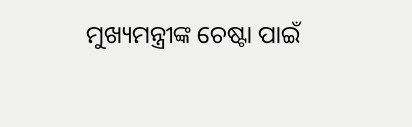ମୁଖ୍ୟମନ୍ତ୍ରୀଙ୍କ ଚେଷ୍ଟା ପାଇଁ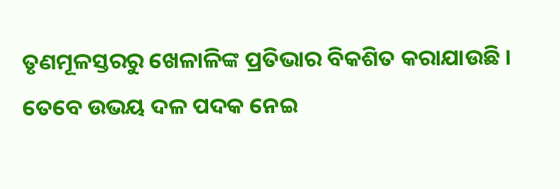ତୃଣମୂଳସ୍ତରରୁ ଖେଳାଳିଙ୍କ ପ୍ରତିଭାର ବିକଶିତ କରାଯାଉଛି । ତେବେ ଉଭୟ ଦଳ ପଦକ ନେଇ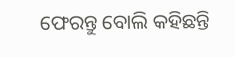ଫେରନ୍ତୁ ବୋଲି କହିଛନ୍ତି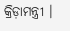କ୍ରିଡ଼ାମନ୍ତ୍ରୀ ।